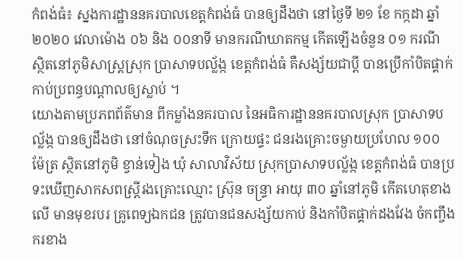កំពង់ធំ៖ ស្នងការដ្ឋាននគរបាលខេត្តកំពង់ធំ បានឲ្យដឹងថា នៅថ្ងៃទី ២១ ខែ កក្កដា ឆ្នាំ២០២០ វេលាម៉ោង ០៦ និង ០០នាទី មានករណីឃាតកម្ម កើតឡើងចំនួន ០១ ករណី ស្ថិតនៅភូមិសាស្ត្រស្រុក ប្រាសាទបល្ល័ង្ក ខេត្តកំពង់ធំ គឺសង្ស័យជាប្តី បានប្រើកាំបិតផ្គាក់កាប់ប្រពន្ធបណ្តាលឲ្យស្លាប់ ។
យោងតាមប្រភពព័ត៌មាន ពីកម្លាំងនគរបាល នៃអធិការដ្ឋាននគរបាលស្រុក ប្រាសាទបល្ល័ង្ក បានឲ្យដឹងថា នៅចំណុចស្រះទឹក ក្រោយផ្ទះ ជនរងគ្រោះចម្ងាយប្រហែល ១០០ ម៉ែត្រ ស្ថិតនៅភូមិ ខ្វាន់ទៀង ឃុំ សាលាវិស័យ ស្រុកប្រាសាទបល្ល័ង្ក ខេត្តកំពង់ធំ បានប្រទះឃើញសាកសពស្ត្រីរងគ្រោះឈ្មោះ ស្រ៊ុន ចន្ទ្រា អាយុ ៣០ ឆ្នាំនៅភូមិ កើតហេតុខាងលើ មានមុខរបរ គ្រូពេទ្យឯកជន ត្រូវបានជនសង្ស័យកាប់ និងកាំបិតផ្គាក់ដងវែង ចំកញ្ចឹងករខាង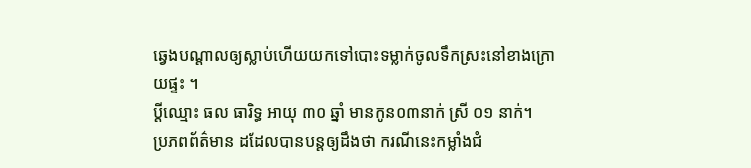ឆ្វេងបណ្តាលឲ្យស្លាប់ហើយយកទៅបោះទម្លាក់ចូលទឹកស្រះនៅខាងក្រោយផ្ទះ ។
ប្តីឈ្មោះ ធល ធារិទ្ធ អាយុ ៣០ ឆ្នាំ មានកូន០៣នាក់ ស្រី ០១ នាក់។
ប្រភពព័ត៌មាន ដដែលបានបន្តឲ្យដឹងថា ករណីនេះកម្លាំងជំ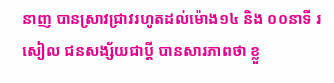នាញ បានស្រាវជ្រាវរហូតដល់ម៉ោង១៤ និង ០០នាទី រសៀល ជនសង្ស័យជាប្តី បានសារភាពថា ខ្លួ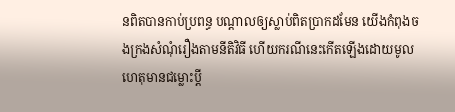នពិតបានកាប់ប្រពន្ធ បណ្តាលឲ្យស្លាប់ពិតប្រាកដមែន យើងកំពុងចងក្រងសំណុំរឿងតាមនីតិវិធី ហើយករណីនេះកើតឡើងដោយមូលហេតុមានជម្លោះប្តី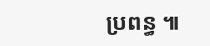ប្រពន្ធ ៕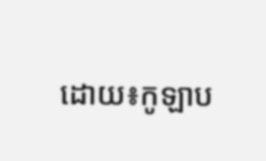ដោយ៖កូឡាប